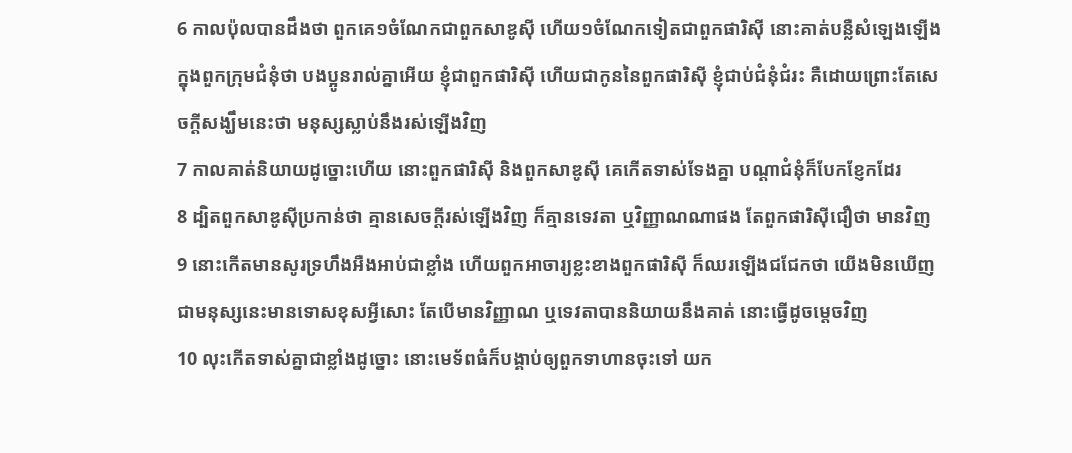6 កាលប៉ុលបានដឹងថា ពួកគេ១ចំណែកជាពួកសាឌូស៊ី ហើយ១ចំណែកទៀតជាពួកផារិស៊ី នោះគាត់បន្លឺសំឡេងឡើងក្នុងពួកក្រុមជំនុំថា បងប្អូនរាល់គ្នាអើយ ខ្ញុំជាពួកផារិស៊ី ហើយជាកូននៃពួកផារិស៊ី ខ្ញុំជាប់ជំនុំជំរះ គឺដោយព្រោះតែសេចក្ដីសង្ឃឹមនេះថា មនុស្សស្លាប់នឹងរស់ឡើងវិញ
7 កាលគាត់និយាយដូច្នោះហើយ នោះពួកផារិស៊ី និងពួកសាឌូស៊ី គេកើតទាស់ទែងគ្នា បណ្តាជំនុំក៏បែកខ្ញែកដែរ
8 ដ្បិតពួកសាឌូស៊ីប្រកាន់ថា គ្មានសេចក្ដីរស់ឡើងវិញ ក៏គ្មានទេវតា ឬវិញ្ញាណណាផង តែពួកផារិស៊ីជឿថា មានវិញ
9 នោះកើតមានសូរទ្រហឹងអឺងអាប់ជាខ្លាំង ហើយពួកអាចារ្យខ្លះខាងពួកផារិស៊ី ក៏ឈរឡើងជជែកថា យើងមិនឃើញជាមនុស្សនេះមានទោសខុសអ្វីសោះ តែបើមានវិញ្ញាណ ឬទេវតាបាននិយាយនឹងគាត់ នោះធ្វើដូចម្តេចវិញ
10 លុះកើតទាស់គ្នាជាខ្លាំងដូច្នោះ នោះមេទ័ពធំក៏បង្គាប់ឲ្យពួកទាហានចុះទៅ យក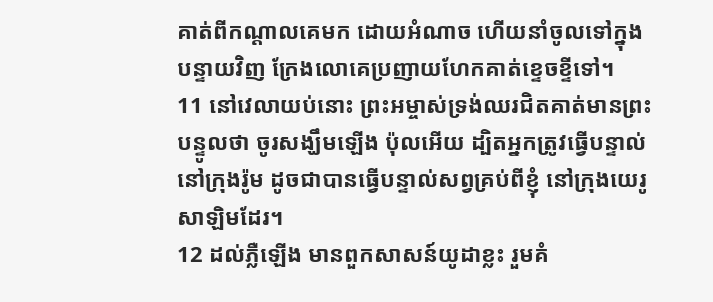គាត់ពីកណ្តាលគេមក ដោយអំណាច ហើយនាំចូលទៅក្នុងបន្ទាយវិញ ក្រែងលោគេប្រញាយហែកគាត់ខ្ទេចខ្ទីទៅ។
11 នៅវេលាយប់នោះ ព្រះអម្ចាស់ទ្រង់ឈរជិតគាត់មានព្រះបន្ទូលថា ចូរសង្ឃឹមឡើង ប៉ុលអើយ ដ្បិតអ្នកត្រូវធ្វើបន្ទាល់នៅក្រុងរ៉ូម ដូចជាបានធ្វើបន្ទាល់សព្វគ្រប់ពីខ្ញុំ នៅក្រុងយេរូសាឡិមដែរ។
12 ដល់ភ្លឺឡើង មានពួកសាសន៍យូដាខ្លះ រួមគំ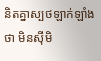និតគ្នាស្បថឡាក់ឡាំងថា មិនស៊ីមិ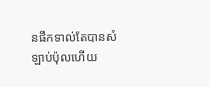នផឹកទាល់តែបានសំឡាប់ប៉ុលហើយ